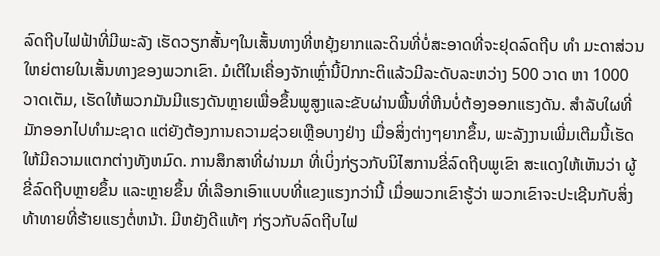ລົດຖີບໄຟຟ້າທີ່ມີພະລັງ ເຮັດວຽກສັ້ນໆໃນເສັ້ນທາງທີ່ຫຍຸ້ງຍາກແລະດິນທີ່ບໍ່ສະອາດທີ່ຈະຢຸດລົດຖີບ ທໍາ ມະດາສ່ວນໃຫຍ່ຕາຍໃນເສັ້ນທາງຂອງພວກເຂົາ. ມໍເຕີໃນເຄື່ອງຈັກເຫຼົ່ານີ້ປົກກະຕິແລ້ວມີລະດັບລະຫວ່າງ 500 ວາດ ຫາ 1000 ວາດເຕັມ, ເຮັດໃຫ້ພວກມັນມີແຮງດັນຫຼາຍເພື່ອຂຶ້ນພູສູງແລະຂັບຜ່ານພື້ນທີ່ຫີນບໍ່ຕ້ອງອອກແຮງດັນ. ສໍາລັບໃຜທີ່ມັກອອກໄປທໍາມະຊາດ ແຕ່ຍັງຕ້ອງການຄວາມຊ່ວຍເຫຼືອບາງຢ່າງ ເມື່ອສິ່ງຕ່າງໆຍາກຂຶ້ນ, ພະລັງງານເພີ່ມເຕີມນີ້ເຮັດໃຫ້ມີຄວາມແຕກຕ່າງທັງຫມົດ. ການສຶກສາທີ່ຜ່ານມາ ທີ່ເບິ່ງກ່ຽວກັບນິໄສການຂີ່ລົດຖີບພູເຂົາ ສະແດງໃຫ້ເຫັນວ່າ ຜູ້ຂີ່ລົດຖີບຫຼາຍຂຶ້ນ ແລະຫຼາຍຂຶ້ນ ທີ່ເລືອກເອົາແບບທີ່ແຂງແຮງກວ່ານີ້ ເມື່ອພວກເຂົາຮູ້ວ່າ ພວກເຂົາຈະປະເຊີນກັບສິ່ງທ້າທາຍທີ່ຮ້າຍແຮງຕໍ່ຫນ້າ. ມີຫຍັງດີແທ້ໆ ກ່ຽວກັບລົດຖີບໄຟ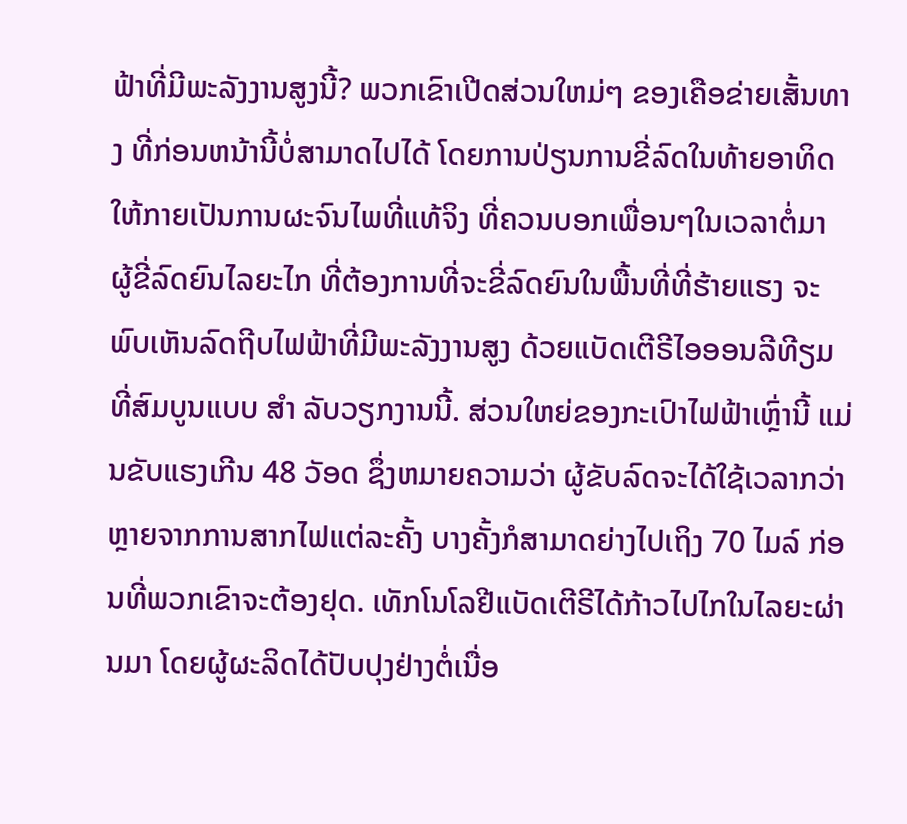ຟ້າທີ່ມີພະລັງງານສູງນີ້? ພວກເຂົາເປີດສ່ວນໃຫມ່ໆ ຂອງເຄືອຂ່າຍເສັ້ນທາງ ທີ່ກ່ອນຫນ້ານີ້ບໍ່ສາມາດໄປໄດ້ ໂດຍການປ່ຽນການຂີ່ລົດໃນທ້າຍອາທິດ ໃຫ້ກາຍເປັນການຜະຈົນໄພທີ່ແທ້ຈິງ ທີ່ຄວນບອກເພື່ອນໆໃນເວລາຕໍ່ມາ
ຜູ້ຂີ່ລົດຍົນໄລຍະໄກ ທີ່ຕ້ອງການທີ່ຈະຂີ່ລົດຍົນໃນພື້ນທີ່ທີ່ຮ້າຍແຮງ ຈະພົບເຫັນລົດຖີບໄຟຟ້າທີ່ມີພະລັງງານສູງ ດ້ວຍແບັດເຕີຣີໄອອອນລີທີຽມ ທີ່ສົມບູນແບບ ສໍາ ລັບວຽກງານນີ້. ສ່ວນໃຫຍ່ຂອງກະເປົາໄຟຟ້າເຫຼົ່ານີ້ ແມ່ນຂັບແຮງເກີນ 48 ວັອດ ຊຶ່ງຫມາຍຄວາມວ່າ ຜູ້ຂັບລົດຈະໄດ້ໃຊ້ເວລາກວ່າຫຼາຍຈາກການສາກໄຟແຕ່ລະຄັ້ງ ບາງຄັ້ງກໍສາມາດຍ່າງໄປເຖິງ 70 ໄມລ໌ ກ່ອນທີ່ພວກເຂົາຈະຕ້ອງຢຸດ. ເທັກໂນໂລຢີແບັດເຕີຣີໄດ້ກ້າວໄປໄກໃນໄລຍະຜ່ານມາ ໂດຍຜູ້ຜະລິດໄດ້ປັບປຸງຢ່າງຕໍ່ເນື່ອ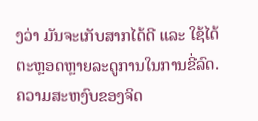ງວ່າ ມັນຈະເກັບສາກໄດ້ດີ ແລະ ໃຊ້ໄດ້ຕະຫຼອດຫຼາຍລະດູການໃນການຂີ່ລົດ. ຄວາມສະຫງົບຂອງຈິດ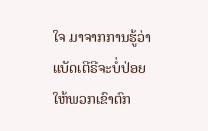ໃຈ ມາຈາກການຮູ້ວ່າ ແບັດເຕີຣີຈະບໍ່ປ່ອຍໃຫ້ພວກເຂົາຕົກ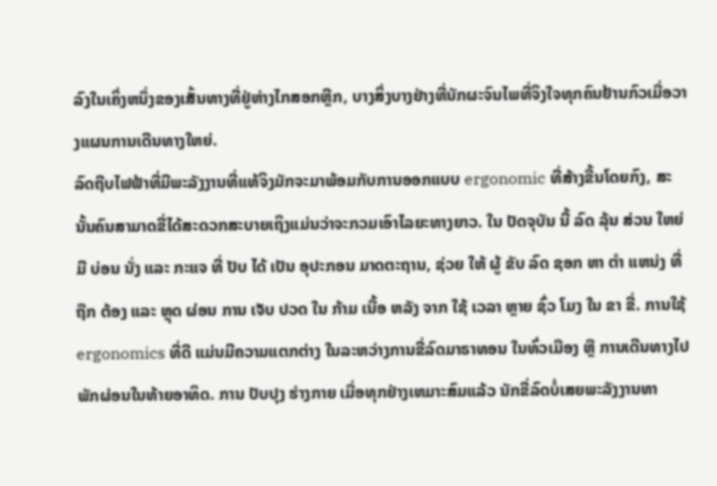ລົງໃນເຄິ່ງຫນຶ່ງຂອງເສັ້ນທາງທີ່ຢູ່ຫ່າງໄກສອກຫຼີກ, ບາງສິ່ງບາງຢ່າງທີ່ນັກຜະຈົນໄພທີ່ຈິງໃຈທຸກຄົນຢ້ານກົວເມື່ອວາງແຜນການເດີນທາງໃຫຍ່.
ລົດຖີບໄຟຟ້າທີ່ມີພະລັງງານທີ່ແທ້ຈິງມັກຈະມາພ້ອມກັບການອອກແບບ ergonomic ທີ່ສ້າງຂື້ນໂດຍກົງ, ສະນັ້ນຄົນສາມາດຂີ່ໄດ້ສະດວກສະບາຍເຖິງແມ່ນວ່າຈະກວມເອົາໄລຍະທາງຍາວ. ໃນ ປັດຈຸບັນ ນີ້ ລົດ ລຸ້ນ ສ່ວນ ໃຫຍ່ ມີ ບ່ອນ ນັ່ງ ແລະ ກະແຈ ທີ່ ປັບ ໄດ້ ເປັນ ອຸປະກອນ ມາດຕະຖານ, ຊ່ວຍ ໃຫ້ ຜູ້ ຂັບ ລົດ ຊອກ ຫາ ຕໍາ ແຫນ່ງ ທີ່ ຖືກ ຕ້ອງ ແລະ ຫຼຸດ ຜ່ອນ ການ ເຈັບ ປວດ ໃນ ກ້າມ ເນື້ອ ຫລັງ ຈາກ ໃຊ້ ເວລາ ຫຼາຍ ຊົ່ວ ໂມງ ໃນ ຂາ ຂີ່. ການໃຊ້ ergonomics ທີ່ດີ ແມ່ນມີຄວາມແຕກຕ່າງ ໃນລະຫວ່າງການຂີ່ລົດມາຣາທອນ ໃນທົ່ວເມືອງ ຫຼື ການເດີນທາງໄປພັກຜ່ອນໃນທ້າຍອາທິດ. ການ ປັບປຸງ ຮ່າງກາຍ ເມື່ອທຸກຢ່າງເຫມາະສົມແລ້ວ ນັກຂີ່ລົດບໍ່ເສຍພະລັງງານທາ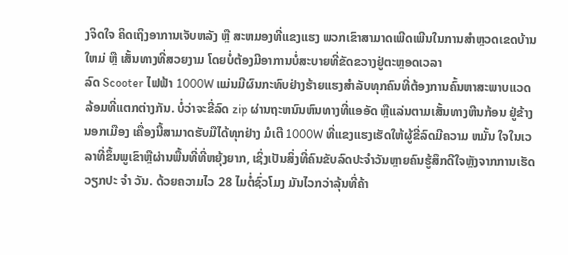ງຈິດໃຈ ຄິດເຖິງອາການເຈັບຫລັງ ຫຼື ສະຫມອງທີ່ແຂງແຮງ ພວກເຂົາສາມາດເພີດເພີນໃນການສໍາຫຼວດເຂດບ້ານໃຫມ່ ຫຼື ເສັ້ນທາງທີ່ສວຍງາມ ໂດຍບໍ່ຕ້ອງມີອາການບໍ່ສະບາຍທີ່ຂັດຂວາງຢູ່ຕະຫຼອດເວລາ
ລົດ Scooter ໄຟຟ້າ 1000W ແມ່ນມີຜົນກະທົບຢ່າງຮ້າຍແຮງສໍາລັບທຸກຄົນທີ່ຕ້ອງການຄົ້ນຫາສະພາບແວດລ້ອມທີ່ແຕກຕ່າງກັນ. ບໍ່ວ່າຈະຂີ່ລົດ zip ຜ່ານຖະຫນົນຫົນທາງທີ່ແອອັດ ຫຼືແລ່ນຕາມເສັ້ນທາງຫີນກ້ອນ ຢູ່ຂ້າງນອກເມືອງ ເຄື່ອງນີ້ສາມາດຮັບມືໄດ້ທຸກຢ່າງ ມໍເຕີ 1000W ທີ່ແຂງແຮງເຮັດໃຫ້ຜູ້ຂີ່ລົດມີຄວາມ ຫມັ້ນ ໃຈໃນເວລາທີ່ຂຶ້ນພູເຂົາຫຼືຜ່ານພື້ນທີ່ທີ່ຫຍຸ້ງຍາກ, ເຊິ່ງເປັນສິ່ງທີ່ຄົນຂັບລົດປະຈໍາວັນຫຼາຍຄົນຮູ້ສຶກດີໃຈຫຼັງຈາກການເຮັດວຽກປະ ຈໍາ ວັນ. ດ້ວຍຄວາມໄວ 28 ໄມຕໍ່ຊົ່ວໂມງ ມັນໄວກວ່າລຸ້ນທີ່ຄ້າ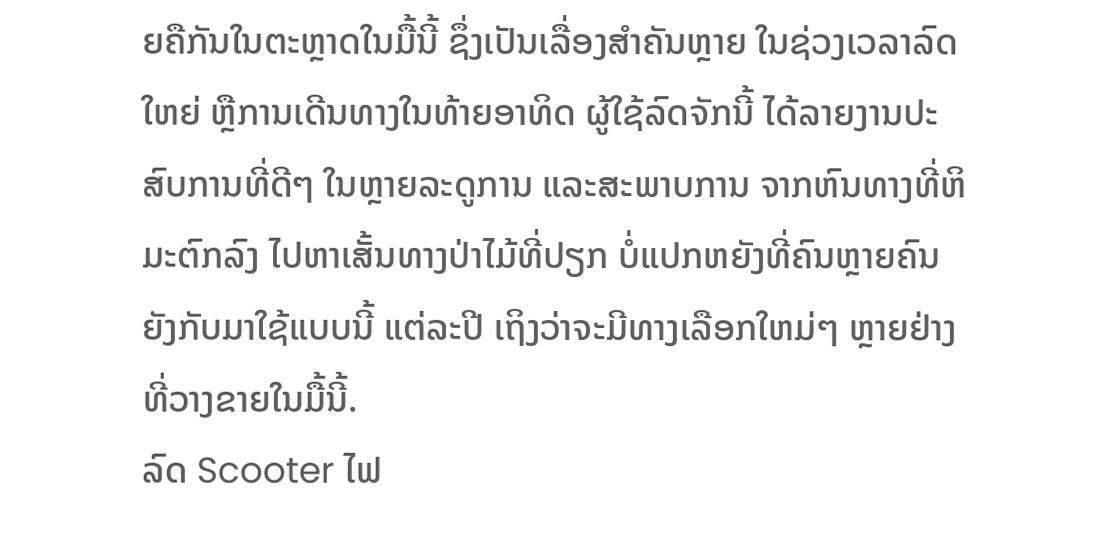ຍຄືກັນໃນຕະຫຼາດໃນມື້ນີ້ ຊຶ່ງເປັນເລື່ອງສໍາຄັນຫຼາຍ ໃນຊ່ວງເວລາລົດໃຫຍ່ ຫຼືການເດີນທາງໃນທ້າຍອາທິດ ຜູ້ໃຊ້ລົດຈັກນີ້ ໄດ້ລາຍງານປະສົບການທີ່ດີໆ ໃນຫຼາຍລະດູການ ແລະສະພາບການ ຈາກຫົນທາງທີ່ຫິມະຕົກລົງ ໄປຫາເສັ້ນທາງປ່າໄມ້ທີ່ປຽກ ບໍ່ແປກຫຍັງທີ່ຄົນຫຼາຍຄົນ ຍັງກັບມາໃຊ້ແບບນີ້ ແຕ່ລະປີ ເຖິງວ່າຈະມີທາງເລືອກໃຫມ່ໆ ຫຼາຍຢ່າງທີ່ວາງຂາຍໃນມື້ນີ້.
ລົດ Scooter ໄຟ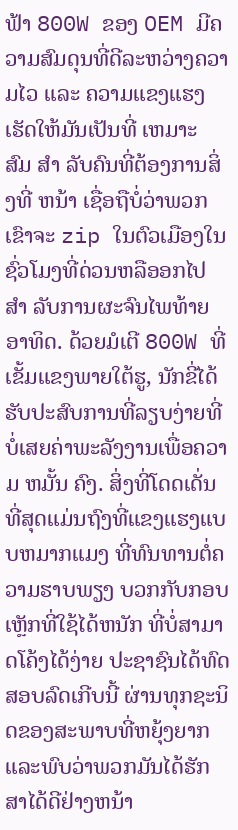ຟ້າ 800W ຂອງ OEM ມີຄວາມສົມດຸນທີ່ດີລະຫວ່າງຄວາມໄວ ແລະ ຄວາມແຂງແຮງ ເຮັດໃຫ້ມັນເປັນທີ່ ເຫມາະ ສົມ ສໍາ ລັບຄົນທີ່ຕ້ອງການສິ່ງທີ່ ຫນ້າ ເຊື່ອຖືບໍ່ວ່າພວກເຂົາຈະ zip ໃນຕົວເມືອງໃນຊົ່ວໂມງທີ່ດ່ວນຫລືອອກໄປ ສໍາ ລັບການຜະຈົນໄພທ້າຍອາທິດ. ດ້ວຍມໍເຕີ 800W ທີ່ເຂັ້ມແຂງພາຍໃຕ້ຮູ, ນັກຂີ່ໄດ້ຮັບປະສົບການທີ່ລຽບງ່າຍທີ່ບໍ່ເສຍຄ່າພະລັງງານເພື່ອຄວາມ ຫມັ້ນ ຄົງ. ສິ່ງທີ່ໂດດເດັ່ນທີ່ສຸດແມ່ນຖົງທີ່ແຂງແຮງແບບຫມາກແມງ ທີ່ທົນທານຕໍ່ຄວາມຮາບພຽງ ບວກກັບກອບເຫຼັກທີ່ໃຊ້ໄດ້ຫນັກ ທີ່ບໍ່ສາມາດໂຄ້ງໄດ້ງ່າຍ ປະຊາຊົນໄດ້ທົດສອບລົດເກີບນີ້ ຜ່ານທຸກຊະນິດຂອງສະພາບທີ່ຫຍຸ້ງຍາກ ແລະພົບວ່າພວກມັນໄດ້ຮັກສາໄດ້ດີຢ່າງຫນ້າ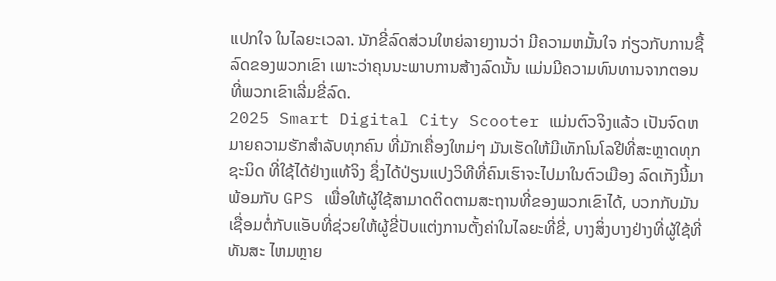ແປກໃຈ ໃນໄລຍະເວລາ. ນັກຂີ່ລົດສ່ວນໃຫຍ່ລາຍງານວ່າ ມີຄວາມຫມັ້ນໃຈ ກ່ຽວກັບການຊື້ລົດຂອງພວກເຂົາ ເພາະວ່າຄຸນນະພາບການສ້າງລົດນັ້ນ ແມ່ນມີຄວາມທົນທານຈາກຕອນທີ່ພວກເຂົາເລີ່ມຂີ່ລົດ.
2025 Smart Digital City Scooter ແມ່ນຕົວຈິງແລ້ວ ເປັນຈົດຫມາຍຄວາມຮັກສໍາລັບທຸກຄົນ ທີ່ມັກເຄື່ອງໃຫມ່ໆ ມັນເຮັດໃຫ້ມີເທັກໂນໂລຢີທີ່ສະຫຼາດທຸກຊະນິດ ທີ່ໃຊ້ໄດ້ຢ່າງແທ້ຈິງ ຊຶ່ງໄດ້ປ່ຽນແປງວິທີທີ່ຄົນເຮົາຈະໄປມາໃນຕົວເມືອງ ລົດເກັງນີ້ມາພ້ອມກັບ GPS ເພື່ອໃຫ້ຜູ້ໃຊ້ສາມາດຕິດຕາມສະຖານທີ່ຂອງພວກເຂົາໄດ້, ບວກກັບມັນເຊື່ອມຕໍ່ກັບແອັບທີ່ຊ່ວຍໃຫ້ຜູ້ຂີ່ປັບແຕ່ງການຕັ້ງຄ່າໃນໄລຍະທີ່ຂີ່, ບາງສິ່ງບາງຢ່າງທີ່ຜູ້ໃຊ້ທີ່ທັນສະ ໄຫມຫຼາຍ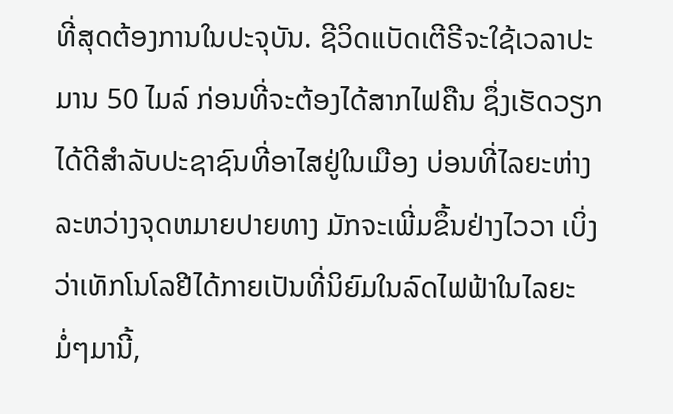ທີ່ສຸດຕ້ອງການໃນປະຈຸບັນ. ຊີວິດແບັດເຕີຣີຈະໃຊ້ເວລາປະມານ 50 ໄມລ໌ ກ່ອນທີ່ຈະຕ້ອງໄດ້ສາກໄຟຄືນ ຊຶ່ງເຮັດວຽກໄດ້ດີສໍາລັບປະຊາຊົນທີ່ອາໄສຢູ່ໃນເມືອງ ບ່ອນທີ່ໄລຍະຫ່າງລະຫວ່າງຈຸດຫມາຍປາຍທາງ ມັກຈະເພີ່ມຂຶ້ນຢ່າງໄວວາ ເບິ່ງວ່າເທັກໂນໂລຢີໄດ້ກາຍເປັນທີ່ນິຍົມໃນລົດໄຟຟ້າໃນໄລຍະມໍ່ໆມານີ້,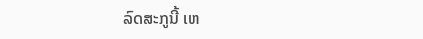ລົດສະກູນີ້ ເຫ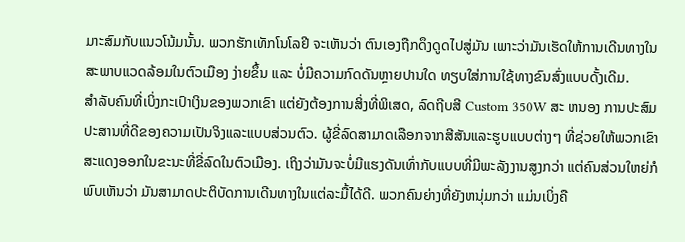ມາະສົມກັບແນວໂນ້ມນັ້ນ. ພວກຮັກເທັກໂນໂລຢີ ຈະເຫັນວ່າ ຕົນເອງຖືກດຶງດູດໄປສູ່ມັນ ເພາະວ່າມັນເຮັດໃຫ້ການເດີນທາງໃນສະພາບແວດລ້ອມໃນຕົວເມືອງ ງ່າຍຂຶ້ນ ແລະ ບໍ່ມີຄວາມກົດດັນຫຼາຍປານໃດ ທຽບໃສ່ການໃຊ້ທາງຂົນສົ່ງແບບດັ້ງເດີມ.
ສໍາລັບຄົນທີ່ເບິ່ງກະເປົາເງິນຂອງພວກເຂົາ ແຕ່ຍັງຕ້ອງການສິ່ງທີ່ພິເສດ, ລົດຖີບສີ Custom 350W ສະ ຫນອງ ການປະສົມປະສານທີ່ດີຂອງຄວາມເປັນຈິງແລະແບບສ່ວນຕົວ. ຜູ້ຂີ່ລົດສາມາດເລືອກຈາກສີສັນແລະຮູບແບບຕ່າງໆ ທີ່ຊ່ວຍໃຫ້ພວກເຂົາສະແດງອອກໃນຂະນະທີ່ຂີ່ລົດໃນຕົວເມືອງ. ເຖິງວ່າມັນຈະບໍ່ມີແຮງດັນເທົ່າກັບແບບທີ່ມີພະລັງງານສູງກວ່າ ແຕ່ຄົນສ່ວນໃຫຍ່ກໍພົບເຫັນວ່າ ມັນສາມາດປະຕິບັດການເດີນທາງໃນແຕ່ລະມື້ໄດ້ດີ. ພວກຄົນຍ່າງທີ່ຍັງຫນຸ່ມກວ່າ ແມ່ນເບິ່ງຄື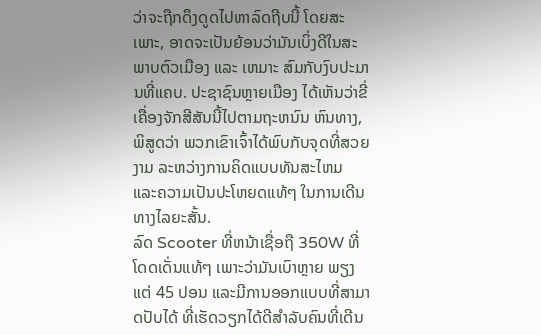ວ່າຈະຖືກດຶງດູດໄປຫາລົດຖີບນີ້ ໂດຍສະເພາະ, ອາດຈະເປັນຍ້ອນວ່າມັນເບິ່ງດີໃນສະພາບຕົວເມືອງ ແລະ ເຫມາະ ສົມກັບງົບປະມານທີ່ແຄບ. ປະຊາຊົນຫຼາຍເມືອງ ໄດ້ເຫັນວ່າຂີ່ເຄື່ອງຈັກສີສັນນີ້ໄປຕາມຖະຫນົນ ຫົນທາງ, ພິສູດວ່າ ພວກເຂົາເຈົ້າໄດ້ພົບກັບຈຸດທີ່ສວຍງາມ ລະຫວ່າງການຄິດແບບທັນສະໄຫມ ແລະຄວາມເປັນປະໂຫຍດແທ້ໆ ໃນການເດີນທາງໄລຍະສັ້ນ.
ລົດ Scooter ທີ່ຫນ້າເຊື່ອຖື 350W ທີ່ໂດດເດັ່ນແທ້ໆ ເພາະວ່າມັນເບົາຫຼາຍ ພຽງແຕ່ 45 ປອນ ແລະມີການອອກແບບທີ່ສາມາດປັບໄດ້ ທີ່ເຮັດວຽກໄດ້ດີສໍາລັບຄົນທີ່ເດີນ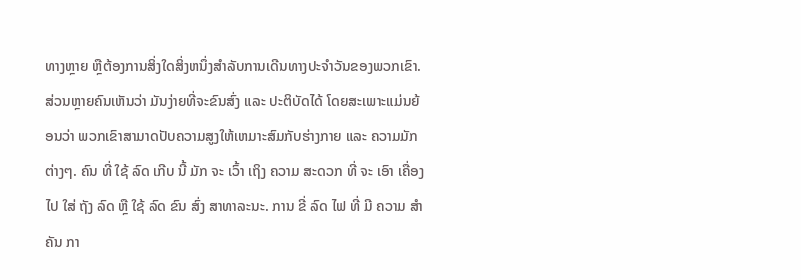ທາງຫຼາຍ ຫຼືຕ້ອງການສິ່ງໃດສິ່ງຫນຶ່ງສໍາລັບການເດີນທາງປະຈໍາວັນຂອງພວກເຂົາ. ສ່ວນຫຼາຍຄົນເຫັນວ່າ ມັນງ່າຍທີ່ຈະຂົນສົ່ງ ແລະ ປະຕິບັດໄດ້ ໂດຍສະເພາະແມ່ນຍ້ອນວ່າ ພວກເຂົາສາມາດປັບຄວາມສູງໃຫ້ເຫມາະສົມກັບຮ່າງກາຍ ແລະ ຄວາມມັກຕ່າງໆ. ຄົນ ທີ່ ໃຊ້ ລົດ ເກີບ ນີ້ ມັກ ຈະ ເວົ້າ ເຖິງ ຄວາມ ສະດວກ ທີ່ ຈະ ເອົາ ເຄື່ອງ ໄປ ໃສ່ ຖັງ ລົດ ຫຼື ໃຊ້ ລົດ ຂົນ ສົ່ງ ສາທາລະນະ. ການ ຂີ່ ລົດ ໄຟ ທີ່ ມີ ຄວາມ ສໍາຄັນ ກາ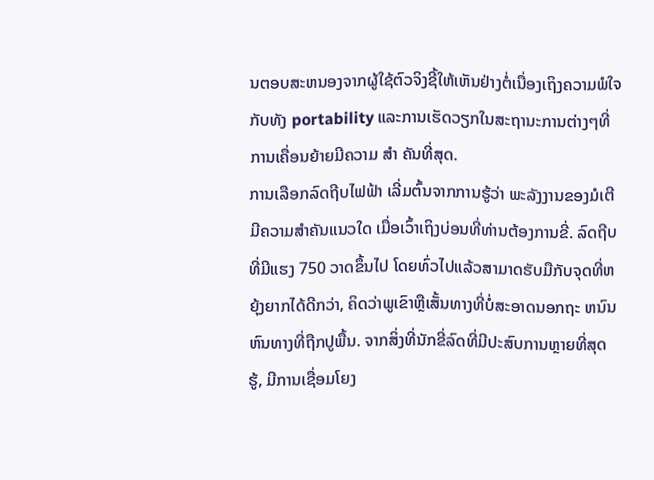ນຕອບສະຫນອງຈາກຜູ້ໃຊ້ຕົວຈິງຊີ້ໃຫ້ເຫັນຢ່າງຕໍ່ເນື່ອງເຖິງຄວາມພໍໃຈກັບທັງ portability ແລະການເຮັດວຽກໃນສະຖານະການຕ່າງໆທີ່ການເຄື່ອນຍ້າຍມີຄວາມ ສໍາ ຄັນທີ່ສຸດ.
ການເລືອກລົດຖີບໄຟຟ້າ ເລີ່ມຕົ້ນຈາກການຮູ້ວ່າ ພະລັງງານຂອງມໍເຕີມີຄວາມສໍາຄັນແນວໃດ ເມື່ອເວົ້າເຖິງບ່ອນທີ່ທ່ານຕ້ອງການຂີ່. ລົດຖີບທີ່ມີແຮງ 750 ວາດຂຶ້ນໄປ ໂດຍທົ່ວໄປແລ້ວສາມາດຮັບມືກັບຈຸດທີ່ຫຍຸ້ງຍາກໄດ້ດີກວ່າ, ຄິດວ່າພູເຂົາຫຼືເສັ້ນທາງທີ່ບໍ່ສະອາດນອກຖະ ຫນົນ ຫົນທາງທີ່ຖືກປູພື້ນ. ຈາກສິ່ງທີ່ນັກຂີ່ລົດທີ່ມີປະສົບການຫຼາຍທີ່ສຸດຮູ້, ມີການເຊື່ອມໂຍງ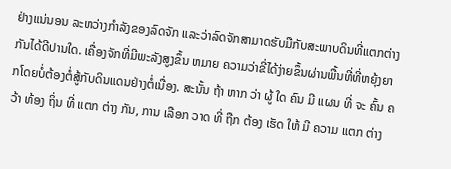ຢ່າງແນ່ນອນ ລະຫວ່າງກໍາລັງຂອງລົດຈັກ ແລະວ່າລົດຈັກສາມາດຮັບມືກັບສະພາບດິນທີ່ແຕກຕ່າງກັນໄດ້ດີປານໃດ. ເຄື່ອງຈັກທີ່ມີພະລັງສູງຂຶ້ນ ຫມາຍ ຄວາມວ່າຂີ່ໄດ້ງ່າຍຂຶ້ນຜ່ານພື້ນທີ່ທີ່ຫຍຸ້ງຍາກໂດຍບໍ່ຕ້ອງຕໍ່ສູ້ກັບດິນແດນຢ່າງຕໍ່ເນື່ອງ. ສະນັ້ນ ຖ້າ ຫາກ ວ່າ ຜູ້ ໃດ ຄົນ ມີ ແຜນ ທີ່ ຈະ ຄົ້ນ ຄວ້າ ທ້ອງ ຖິ່ນ ທີ່ ແຕກ ຕ່າງ ກັນ, ການ ເລືອກ ວາດ ທີ່ ຖືກ ຕ້ອງ ເຮັດ ໃຫ້ ມີ ຄວາມ ແຕກ ຕ່າງ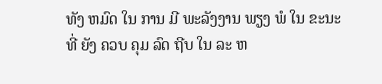ທັງ ຫມົດ ໃນ ການ ມີ ພະລັງງານ ພຽງ ພໍ ໃນ ຂະນະ ທີ່ ຍັງ ຄວບ ຄຸມ ລົດ ຖີບ ໃນ ລະ ຫ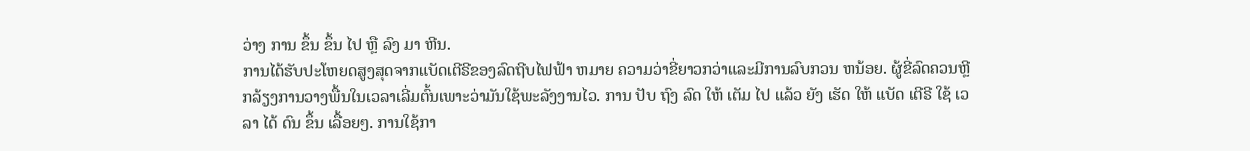ວ່າງ ການ ຂຶ້ນ ຂຶ້ນ ໄປ ຫຼື ລົງ ມາ ຫີນ.
ການໄດ້ຮັບປະໂຫຍດສູງສຸດຈາກແບັດເຕີຣີຂອງລົດຖີບໄຟຟ້າ ຫມາຍ ຄວາມວ່າຂີ່ຍາວກວ່າແລະມີການລົບກວນ ຫນ້ອຍ. ຜູ້ຂີ່ລົດຄວນຫຼີກລ້ຽງການວາງພື້ນໃນເວລາເລີ່ມຕົ້ນເພາະວ່າມັນໃຊ້ພະລັງງານໄວ. ການ ປັບ ຖົງ ລົດ ໃຫ້ ເຕັມ ໄປ ແລ້ວ ຍັງ ເຮັດ ໃຫ້ ແບັດ ເຕີຣີ ໃຊ້ ເວ ລາ ໄດ້ ດົນ ຂຶ້ນ ເລື້ອຍໆ. ການໃຊ້ກາ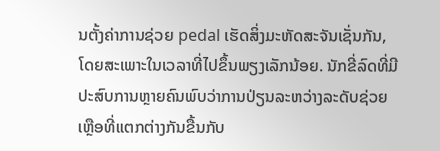ນຕັ້ງຄ່າການຊ່ວຍ pedal ເຮັດສິ່ງມະຫັດສະຈັນເຊັ່ນກັນ, ໂດຍສະເພາະໃນເວລາທີ່ໄປຂຶ້ນພຽງເລັກນ້ອຍ. ນັກຂີ່ລົດທີ່ມີປະສົບການຫຼາຍຄົນພົບວ່າການປ່ຽນລະຫວ່າງລະດັບຊ່ວຍເຫຼືອທີ່ແຕກຕ່າງກັນຂື້ນກັບ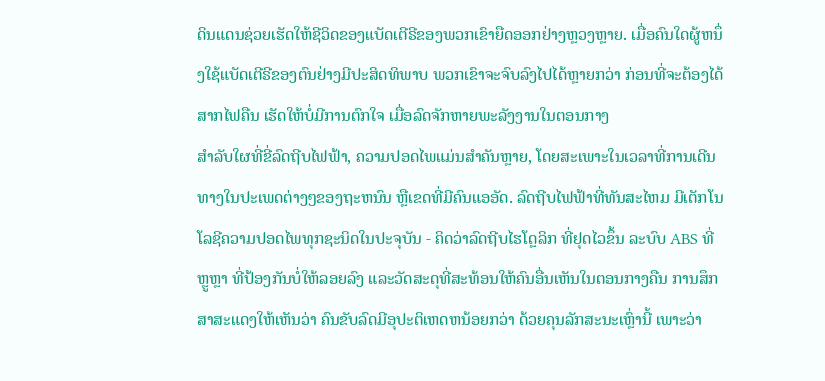ດິນແດນຊ່ວຍເຮັດໃຫ້ຊີວິດຂອງແບັດເຕີຣີຂອງພວກເຂົາຍືດອອກຢ່າງຫຼວງຫຼາຍ. ເມື່ອຄົນໃດຜູ້ຫນຶ່ງໃຊ້ແບັດເຕີຣີຂອງຕົນຢ່າງມີປະສິດທິພາບ ພວກເຂົາຈະຈົບລົງໄປໄດ້ຫຼາຍກວ່າ ກ່ອນທີ່ຈະຕ້ອງໄດ້ສາກໄຟຄືນ ເຮັດໃຫ້ບໍ່ມີການຕົກໃຈ ເມື່ອລົດຈັກຫາຍພະລັງງານໃນຕອນກາງ
ສໍາລັບໃຜທີ່ຂີ່ລົດຖີບໄຟຟ້າ, ຄວາມປອດໄພແມ່ນສໍາຄັນຫຼາຍ, ໂດຍສະເພາະໃນເວລາທີ່ການເດີນທາງໃນປະເພດຕ່າງໆຂອງຖະຫນົນ ຫຼືເຂດທີ່ມີຄົນແອອັດ. ລົດຖີບໄຟຟ້າທີ່ທັນສະໄຫມ ມີເຕັກໂນໂລຊີຄວາມປອດໄພທຸກຊະນິດໃນປະຈຸບັນ - ຄິດວ່າລົດຖີບໄຮໂດຼລິກ ທີ່ຢຸດໄວຂຶ້ນ ລະບົບ ABS ທີ່ຫຼູຫຼາ ທີ່ປ້ອງກັນບໍ່ໃຫ້ລອຍລົງ ແລະວັດສະດຸທີ່ສະທ້ອນໃຫ້ຄົນອື່ນເຫັນໃນຕອນກາງຄືນ ການສຶກສາສະແດງໃຫ້ເຫັນວ່າ ຄົນຂັບລົດມີອຸປະຕິເຫດຫນ້ອຍກວ່າ ດ້ວຍຄຸນລັກສະນະເຫຼົ່ານີ້ ເພາະວ່າ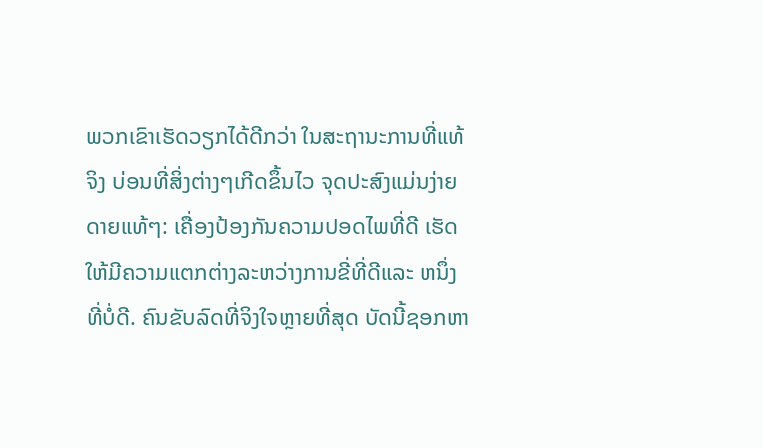ພວກເຂົາເຮັດວຽກໄດ້ດີກວ່າ ໃນສະຖານະການທີ່ແທ້ຈິງ ບ່ອນທີ່ສິ່ງຕ່າງໆເກີດຂຶ້ນໄວ ຈຸດປະສົງແມ່ນງ່າຍດາຍແທ້ໆ: ເຄື່ອງປ້ອງກັນຄວາມປອດໄພທີ່ດີ ເຮັດໃຫ້ມີຄວາມແຕກຕ່າງລະຫວ່າງການຂີ່ທີ່ດີແລະ ຫນຶ່ງ ທີ່ບໍ່ດີ. ຄົນຂັບລົດທີ່ຈິງໃຈຫຼາຍທີ່ສຸດ ບັດນີ້ຊອກຫາ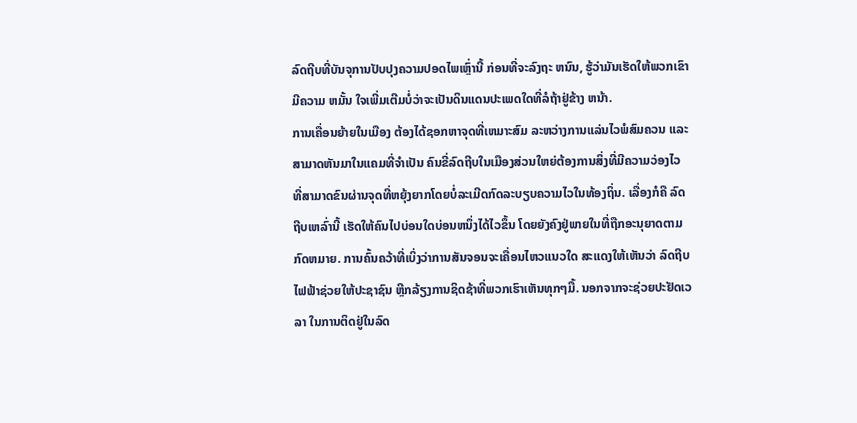ລົດຖີບທີ່ບັນຈຸການປັບປຸງຄວາມປອດໄພເຫຼົ່ານີ້ ກ່ອນທີ່ຈະລົງຖະ ຫນົນ, ຮູ້ວ່າມັນເຮັດໃຫ້ພວກເຂົາມີຄວາມ ຫມັ້ນ ໃຈເພີ່ມເຕີມບໍ່ວ່າຈະເປັນດິນແດນປະເພດໃດທີ່ລໍຖ້າຢູ່ຂ້າງ ຫນ້າ.
ການເຄື່ອນຍ້າຍໃນເມືອງ ຕ້ອງໄດ້ຊອກຫາຈຸດທີ່ເຫມາະສົມ ລະຫວ່າງການແລ່ນໄວພໍສົມຄວນ ແລະ ສາມາດຫັນມາໃນແຄມທີ່ຈໍາເປັນ ຄົນຂີ່ລົດຖີບໃນເມືອງສ່ວນໃຫຍ່ຕ້ອງການສິ່ງທີ່ມີຄວາມວ່ອງໄວ ທີ່ສາມາດຂົນຜ່ານຈຸດທີ່ຫຍຸ້ງຍາກໂດຍບໍ່ລະເມີດກົດລະບຽບຄວາມໄວໃນທ້ອງຖິ່ນ. ເລື່ອງກໍຄື ລົດຖີບເຫລົ່ານີ້ ເຮັດໃຫ້ຄົນໄປບ່ອນໃດບ່ອນຫນຶ່ງໄດ້ໄວຂຶ້ນ ໂດຍຍັງຄົງຢູ່ພາຍໃນທີ່ຖືກອະນຸຍາດຕາມກົດຫມາຍ. ການຄົ້ນຄວ້າທີ່ເບິ່ງວ່າການສັນຈອນຈະເຄື່ອນໄຫວແນວໃດ ສະແດງໃຫ້ເຫັນວ່າ ລົດຖີບໄຟຟ້າຊ່ວຍໃຫ້ປະຊາຊົນ ຫຼີກລ້ຽງການຊິດຊ້າທີ່ພວກເຮົາເຫັນທຸກໆມື້. ນອກຈາກຈະຊ່ວຍປະຢັດເວລາ ໃນການຕິດຢູ່ໃນລົດ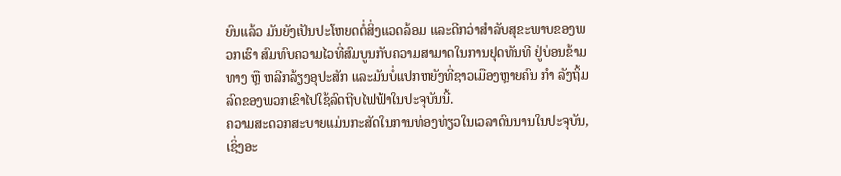ຍົນແລ້ວ ມັນຍັງເປັນປະໂຫຍດຕໍ່ສິ່ງແວດລ້ອມ ແລະດີກວ່າສໍາລັບສຸຂະພາບຂອງພວກເຮົາ ສົມທົບຄວາມໄວທີ່ສົມບູນກັບຄວາມສາມາດໃນການຢຸດທັນທີ ຢູ່ບ່ອນຂ້າມທາງ ຫຼື ຫລີກລ້ຽງອຸປະສັກ ແລະມັນບໍ່ແປກຫຍັງທີ່ຊາວເມືອງຫຼາຍຄົນ ກໍາ ລັງຖິ້ມລົດຂອງພວກເຂົາໄປໃຊ້ລົດຖີບໄຟຟ້າໃນປະຈຸບັນນີ້.
ຄວາມສະດວກສະບາຍແມ່ນກະສັດໃນການທ່ອງທ່ຽວໃນເວລາດົນນານໃນປະຈຸບັນ, ເຊິ່ງອະ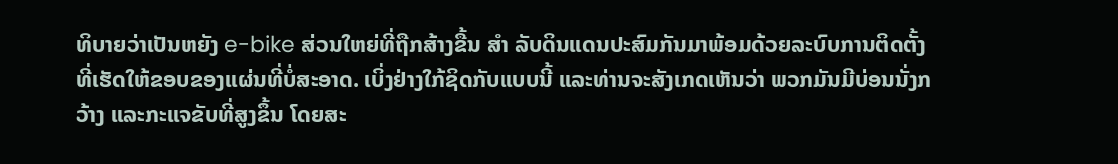ທິບາຍວ່າເປັນຫຍັງ e-bike ສ່ວນໃຫຍ່ທີ່ຖືກສ້າງຂື້ນ ສໍາ ລັບດິນແດນປະສົມກັນມາພ້ອມດ້ວຍລະບົບການຕິດຕັ້ງທີ່ເຮັດໃຫ້ຂອບຂອງແຜ່ນທີ່ບໍ່ສະອາດ. ເບິ່ງຢ່າງໃກ້ຊິດກັບແບບນີ້ ແລະທ່ານຈະສັງເກດເຫັນວ່າ ພວກມັນມີບ່ອນນັ່ງກວ້າງ ແລະກະແຈຂັບທີ່ສູງຂຶ້ນ ໂດຍສະ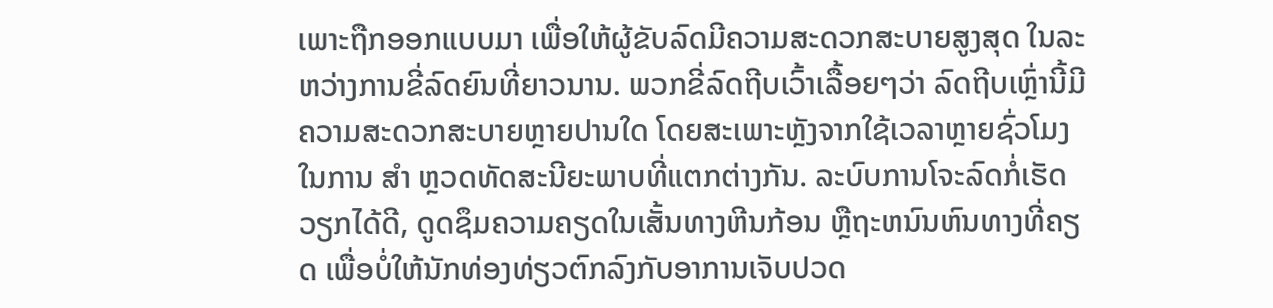ເພາະຖືກອອກແບບມາ ເພື່ອໃຫ້ຜູ້ຂັບລົດມີຄວາມສະດວກສະບາຍສູງສຸດ ໃນລະຫວ່າງການຂີ່ລົດຍົນທີ່ຍາວນານ. ພວກຂີ່ລົດຖີບເວົ້າເລື້ອຍໆວ່າ ລົດຖີບເຫຼົ່ານີ້ມີຄວາມສະດວກສະບາຍຫຼາຍປານໃດ ໂດຍສະເພາະຫຼັງຈາກໃຊ້ເວລາຫຼາຍຊົ່ວໂມງໃນການ ສໍາ ຫຼວດທັດສະນີຍະພາບທີ່ແຕກຕ່າງກັນ. ລະບົບການໂຈະລົດກໍ່ເຮັດວຽກໄດ້ດີ, ດູດຊຶມຄວາມຄຽດໃນເສັ້ນທາງຫີນກ້ອນ ຫຼືຖະຫນົນຫົນທາງທີ່ຄຽດ ເພື່ອບໍ່ໃຫ້ນັກທ່ອງທ່ຽວຕົກລົງກັບອາການເຈັບປວດ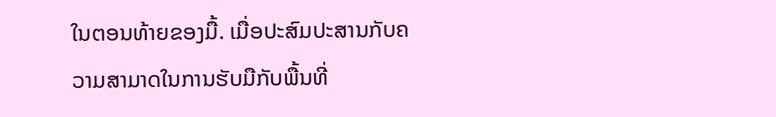ໃນຕອນທ້າຍຂອງມື້. ເມື່ອປະສົມປະສານກັບຄວາມສາມາດໃນການຮັບມືກັບພື້ນທີ່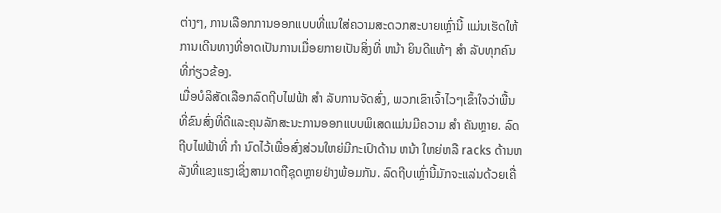ຕ່າງໆ, ການເລືອກການອອກແບບທີ່ແນໃສ່ຄວາມສະດວກສະບາຍເຫຼົ່ານີ້ ແມ່ນເຮັດໃຫ້ການເດີນທາງທີ່ອາດເປັນການເມື່ອຍກາຍເປັນສິ່ງທີ່ ຫນ້າ ຍິນດີແທ້ໆ ສໍາ ລັບທຸກຄົນທີ່ກ່ຽວຂ້ອງ.
ເມື່ອບໍລິສັດເລືອກລົດຖີບໄຟຟ້າ ສໍາ ລັບການຈັດສົ່ງ, ພວກເຂົາເຈົ້າໄວໆເຂົ້າໃຈວ່າພື້ນທີ່ຂົນສົ່ງທີ່ດີແລະຄຸນລັກສະນະການອອກແບບພິເສດແມ່ນມີຄວາມ ສໍາ ຄັນຫຼາຍ. ລົດຖີບໄຟຟ້າທີ່ ກໍາ ນົດໄວ້ເພື່ອສົ່ງສ່ວນໃຫຍ່ມີກະເປົາດ້ານ ຫນ້າ ໃຫຍ່ຫລື racks ດ້ານຫລັງທີ່ແຂງແຮງເຊິ່ງສາມາດຖືຊຸດຫຼາຍຢ່າງພ້ອມກັນ. ລົດຖີບເຫຼົ່ານີ້ມັກຈະແລ່ນດ້ວຍເຄື່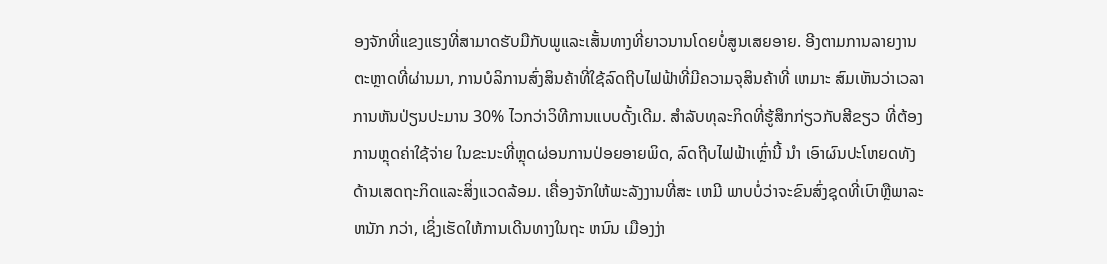ອງຈັກທີ່ແຂງແຮງທີ່ສາມາດຮັບມືກັບພູແລະເສັ້ນທາງທີ່ຍາວນານໂດຍບໍ່ສູນເສຍອາຍ. ອີງຕາມການລາຍງານຕະຫຼາດທີ່ຜ່ານມາ, ການບໍລິການສົ່ງສິນຄ້າທີ່ໃຊ້ລົດຖີບໄຟຟ້າທີ່ມີຄວາມຈຸສິນຄ້າທີ່ ເຫມາະ ສົມເຫັນວ່າເວລາການຫັນປ່ຽນປະມານ 30% ໄວກວ່າວິທີການແບບດັ້ງເດີມ. ສໍາລັບທຸລະກິດທີ່ຮູ້ສຶກກ່ຽວກັບສີຂຽວ ທີ່ຕ້ອງການຫຼຸດຄ່າໃຊ້ຈ່າຍ ໃນຂະນະທີ່ຫຼຸດຜ່ອນການປ່ອຍອາຍພິດ, ລົດຖີບໄຟຟ້າເຫຼົ່ານີ້ ນໍາ ເອົາຜົນປະໂຫຍດທັງດ້ານເສດຖະກິດແລະສິ່ງແວດລ້ອມ. ເຄື່ອງຈັກໃຫ້ພະລັງງານທີ່ສະ ເຫມີ ພາບບໍ່ວ່າຈະຂົນສົ່ງຊຸດທີ່ເບົາຫຼືພາລະ ຫນັກ ກວ່າ, ເຊິ່ງເຮັດໃຫ້ການເດີນທາງໃນຖະ ຫນົນ ເມືອງງ່າ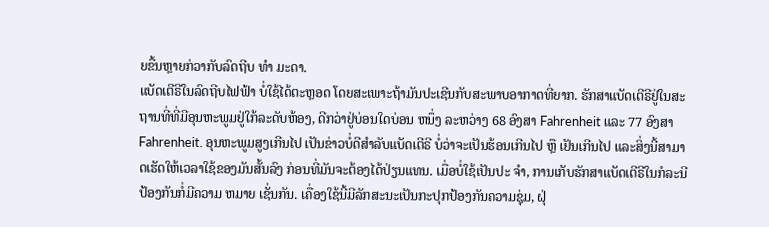ຍຂື້ນຫຼາຍກ່ວາກັບລົດຖີບ ທໍາ ມະດາ.
ແບັດເຕີຣີໃນລົດຖີບໄຟຟ້າ ບໍ່ໃຊ້ໄດ້ຕະຫຼອດ ໂດຍສະເພາະຖ້າມັນປະເຊີນກັບສະພາບອາກາດທີ່ຍາກ. ຮັກສາແບັດເຕີຣີຢູ່ໃນສະຖານທີ່ທີ່ມີອຸນຫະພູມຢູ່ໃກ້ລະດັບຫ້ອງ, ດີກວ່າຢູ່ບ່ອນໃດບ່ອນ ຫນຶ່ງ ລະຫວ່າງ 68 ອົງສາ Fahrenheit ແລະ 77 ອົງສາ Fahrenheit. ອຸນຫະພູມສູງເກີນໄປ ເປັນຂ່າວບໍ່ດີສໍາລັບແບັດເຕີຣີ ບໍ່ວ່າຈະເປັນຮ້ອນເກີນໄປ ຫຼື ເຢັນເກີນໄປ ແລະສິ່ງນີ້ສາມາດເຮັດໃຫ້ເວລາໃຊ້ຂອງມັນສັ້ນລົງ ກ່ອນທີ່ມັນຈະຕ້ອງໄດ້ປ່ຽນແທນ. ເມື່ອບໍ່ໃຊ້ເປັນປະ ຈໍາ, ການເກັບຮັກສາແບັດເຕີຣີໃນກໍລະນີປ້ອງກັນກໍ່ມີຄວາມ ຫມາຍ ເຊັ່ນກັນ. ເຄື່ອງໃຊ້ນີ້ມີລັກສະນະເປັນກະປຸກປ້ອງກັນຄວາມຊຸ່ມ, ຝຸ່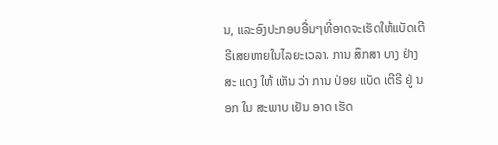ນ, ແລະອົງປະກອບອື່ນໆທີ່ອາດຈະເຮັດໃຫ້ແບັດເຕີຣີເສຍຫາຍໃນໄລຍະເວລາ. ການ ສຶກສາ ບາງ ຢ່າງ ສະ ແດງ ໃຫ້ ເຫັນ ວ່າ ການ ປ່ອຍ ແບັດ ເຕີຣີ ຢູ່ ນອກ ໃນ ສະພາບ ເຢັນ ອາດ ເຮັດ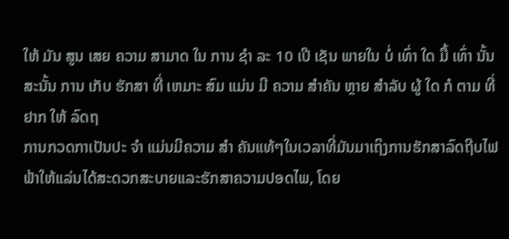ໃຫ້ ມັນ ສູນ ເສຍ ຄວາມ ສາມາດ ໃນ ການ ຊໍາ ລະ 10 ເປີ ເຊັນ ພາຍໃນ ບໍ່ ເທົ່າ ໃດ ມື້ ເທົ່າ ນັ້ນ ສະນັ້ນ ການ ເກັບ ຮັກສາ ທີ່ ເຫມາະ ສົມ ແມ່ນ ມີ ຄວາມ ສໍາຄັນ ຫຼາຍ ສໍາລັບ ຜູ້ ໃດ ກໍ ຕາມ ທີ່ ຢາກ ໃຫ້ ລົດຖ
ການກວດກາເປັນປະ ຈໍາ ແມ່ນມີຄວາມ ສໍາ ຄັນແທ້ໆໃນເວລາທີ່ມັນມາເຖິງການຮັກສາລົດຖີບໄຟຟ້າໃຫ້ແລ່ນໄດ້ສະດວກສະບາຍແລະຮັກສາຄວາມປອດໄພ, ໂດຍ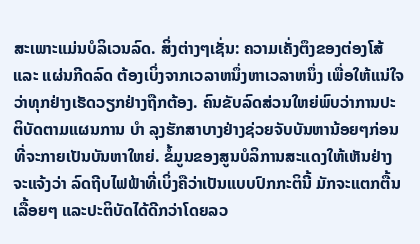ສະເພາະແມ່ນບໍລິເວນລົດ. ສິ່ງຕ່າງໆເຊັ່ນ: ຄວາມເຄັ່ງຕຶງຂອງຕ່ອງໂສ້ ແລະ ແຜ່ນກີດລົດ ຕ້ອງເບິ່ງຈາກເວລາຫນຶ່ງຫາເວລາຫນຶ່ງ ເພື່ອໃຫ້ແນ່ໃຈວ່າທຸກຢ່າງເຮັດວຽກຢ່າງຖືກຕ້ອງ. ຄົນຂັບລົດສ່ວນໃຫຍ່ພົບວ່າການປະຕິບັດຕາມແຜນການ ບໍາ ລຸງຮັກສາບາງຢ່າງຊ່ວຍຈັບບັນຫານ້ອຍໆກ່ອນທີ່ຈະກາຍເປັນບັນຫາໃຫຍ່. ຂໍ້ມູນຂອງສູນບໍລິການສະແດງໃຫ້ເຫັນຢ່າງຈະແຈ້ງວ່າ ລົດຖີບໄຟຟ້າທີ່ເບິ່ງຄືວ່າເປັນແບບປົກກະຕິນີ້ ມັກຈະແຕກຕື້ນເລື້ອຍໆ ແລະປະຕິບັດໄດ້ດີກວ່າໂດຍລວ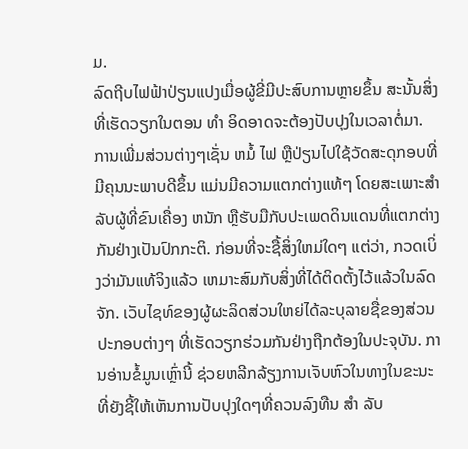ມ.
ລົດຖີບໄຟຟ້າປ່ຽນແປງເມື່ອຜູ້ຂີ່ມີປະສົບການຫຼາຍຂຶ້ນ ສະນັ້ນສິ່ງທີ່ເຮັດວຽກໃນຕອນ ທໍາ ອິດອາດຈະຕ້ອງປັບປຸງໃນເວລາຕໍ່ມາ. ການເພີ່ມສ່ວນຕ່າງໆເຊັ່ນ ຫມໍ້ ໄຟ ຫຼືປ່ຽນໄປໃຊ້ວັດສະດຸກອບທີ່ມີຄຸນນະພາບດີຂຶ້ນ ແມ່ນມີຄວາມແຕກຕ່າງແທ້ໆ ໂດຍສະເພາະສໍາລັບຜູ້ທີ່ຂົນເຄື່ອງ ຫນັກ ຫຼືຮັບມືກັບປະເພດດິນແດນທີ່ແຕກຕ່າງກັນຢ່າງເປັນປົກກະຕິ. ກ່ອນທີ່ຈະຊື້ສິ່ງໃຫມ່ໃດໆ ແຕ່ວ່າ, ກວດເບິ່ງວ່າມັນແທ້ຈິງແລ້ວ ເຫມາະສົມກັບສິ່ງທີ່ໄດ້ຕິດຕັ້ງໄວ້ແລ້ວໃນລົດຈັກ. ເວັບໄຊທ໌ຂອງຜູ້ຜະລິດສ່ວນໃຫຍ່ໄດ້ລະບຸລາຍຊື່ຂອງສ່ວນປະກອບຕ່າງໆ ທີ່ເຮັດວຽກຮ່ວມກັນຢ່າງຖືກຕ້ອງໃນປະຈຸບັນ. ການອ່ານຂໍ້ມູນເຫຼົ່ານີ້ ຊ່ວຍຫລີກລ້ຽງການເຈັບຫົວໃນທາງໃນຂະນະທີ່ຍັງຊີ້ໃຫ້ເຫັນການປັບປຸງໃດໆທີ່ຄວນລົງທືນ ສໍາ ລັບ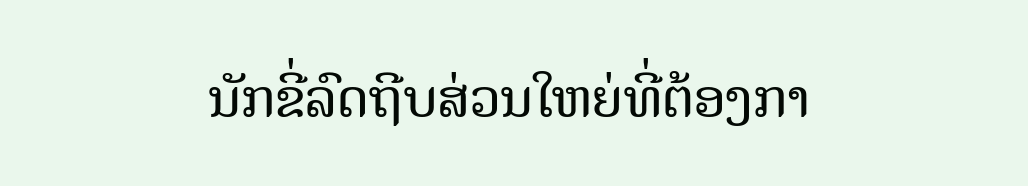ນັກຂີ່ລົດຖີບສ່ວນໃຫຍ່ທີ່ຕ້ອງກາ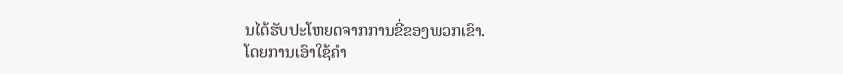ນໄດ້ຮັບປະໂຫຍດຈາກການຂີ່ຂອງພວກເຂົາ.
ໂດຍການເອົາໃຊ້ຄຳ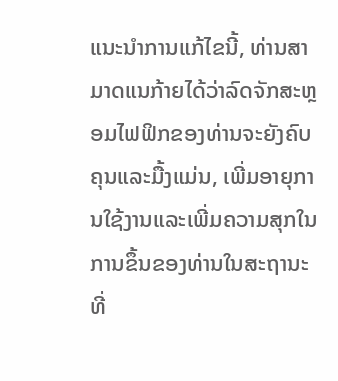ແນະນຳການແກ້ໄຂນີ້, ທ່ານສາມາດແນກ້າຍໄດ້ວ່າລົດຈັກສະຫຼອມໄຟຟິກຂອງທ່ານຈະຍັງຄົບຄຸນແລະມື້ງແມ່ນ, ເພີ່ມອາຍຸການໃຊ້ງານແລະເພີ່ມຄວາມສຸກໃນການຂຶ້ນຂອງທ່ານໃນສະຖານະທີ່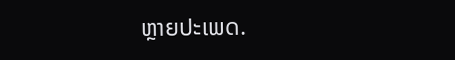ຫຼາຍປະເພດ.